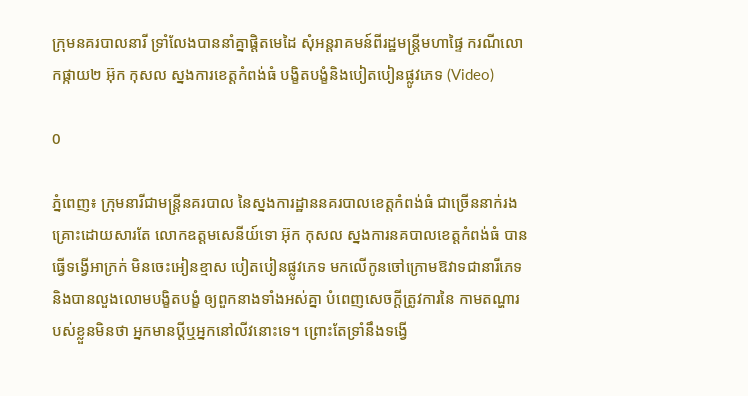ក្រុមនគរបាលនារី ទ្រាំលែងបាននាំគ្នាផ្ដិតមេដៃ សុំអន្តរាគមន៍ពីរដ្ឋមន្រ្តីមហាផ្ទៃ ករណីលោកផ្កាយ២ អ៊ុក កុសល ស្នងការខេត្តកំពង់ធំ បង្ខិតបង្ខំនិងបៀតបៀនផ្លូវភេទ (Video)

0

ភ្នំពេញ៖ ក្រុមនារីជាមន្រ្តីនគរបាល នៃស្នងការដ្ឋាននគរបាលខេត្តកំពង់ធំ ជាច្រើននាក់រងគ្រោះដោយសារតែ លោកឧត្តមសេនីយ៍ទោ អ៊ុក កុសល ស្នងការនគបាលខេត្តកំពង់ធំ បានធ្វើទង្វើអាក្រក់ មិនចេះអៀនខ្មាស បៀតបៀនផ្លូវភេទ មកលើកូនចៅក្រោមឱវាទជានារីភេទ និងបានលួងលោមបង្ខិតបង្ខំ ឲ្យពួកនាងទាំងអស់គ្នា បំពេញសេចក្ដីត្រូវការនៃ កាមតណ្ហារបស់ខ្លួនមិនថា អ្នកមានប្ដីឬអ្នកនៅលីវនោះទេ។ ព្រោះតែទ្រាំនឹងទង្វើ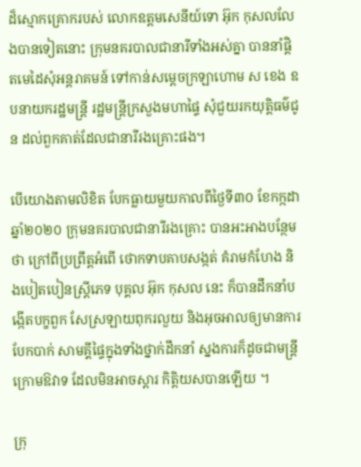ដ៏ស្មោកគ្រោករបស់ លោកឧត្តមសេនីយ៍ទោ អ៊ុក កុសលលែងបានទៀតនោះ ក្រុមនគរបាលជានារីទាំងអស់គ្នា បាននាំផ្ដិតមេដៃសុំអន្តរាគមន៍ ទៅកាន់សម្ដេចក្រឡាហោម ស ខេង ឧបនាយករដ្ឋមន្រ្តី រដ្ឋមន្រ្តីក្រសួងមហាផ្ទៃ សុំជួយរកយុត្តិធម៌ជូន ដល់ពួកគាត់ដែលជានារីរងគ្រោះផង។

បើយោងតាមលិខិត បែកធ្លាយមួយកាលពីថ្ងៃទី៣០ ខែកក្កដា ឆ្នាំ២០២០ ក្រុមនគរបាលជានារីរងគ្រោះ បានអះអាងបន្ថែមថា ក្រៅពីប្រព្រឹត្តអំពើ ថោកទាបគាបសង្កត់ គំរាមកំហែង និងបៀតបៀនស្រ្តីភេទ បុគ្គល អ៊ុក កុសល នេះ ក៏បានដឹកនាំបង្កើតបក្ខពួក សែស្រឡាយពុករលួយ និងអុចអាលឲ្យមានការបែកបាក់ សាមគ្គីផ្ទៃក្នុងទាំងថ្នាក់ដឹកនាំ ស្នងការក៏ដូចជាមន្ត្រីក្រោមឱវាទ ដែលមិនអាចស្តារ កិត្តិយសបានឡើយ ។

ក្រុ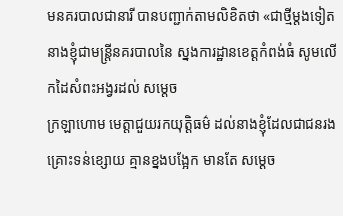មនគរបាលជានារី បានបញ្ជាក់តាមលិខិតថា «ជាថ្មីម្តងទៀត នាងខ្ញុំជាមន្ត្រីនគរបាលនៃ ស្នងការដ្ឋានខេត្តកំពង់ធំ សូមលើកដៃសំពះអង្វរដល់ សម្តេច
ក្រឡាហោម មេត្តាជួយរកយុត្តិធម៌ ដល់នាងខ្ញុំដែលជាជនរងគ្រោះទន់ខ្សោយ គ្មានខ្នងបង្អែក មានតែ សម្តេច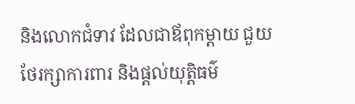និងលោកជំទាវ ដែលជាឪពុកម្តាយ ជួយថែរក្សាការពារ និងផ្តល់យុត្តិធម៌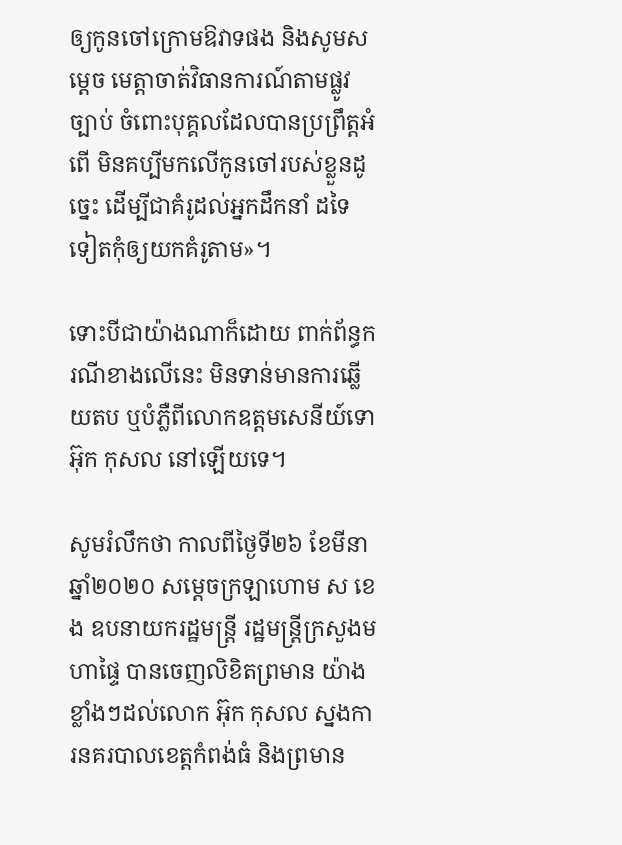ឲ្យកូនចៅក្រោមឱវាទផង និងសូមសម្តេច មេត្តាចាត់វិធានការណ៍តាមផ្លូវច្បាប់ ចំពោះបុគ្គលដែលបានប្រព្រឹត្តអំពើ មិនគប្បីមកលើកូនចៅរបស់ខ្លួនដូច្នេះ ដើម្បីជាគំរូដល់អ្នកដឹកនាំ ដទៃទៀតកុំឲ្យយកគំរូតាម»។

ទោះបីជាយ៉ាងណាក៏ដោយ ពាក់ព័ន្ធករណីខាងលើនេះ មិនទាន់មានការឆ្លើយតប ឬបំភ្លឺពីលោកឧត្តមសេនីយ៍ទោ អ៊ុក កុសល នៅឡើយទេ។

សូមរំលឹកថា កាលពីថ្ងៃទី២៦ ខែមីនា ឆ្នាំ២០២០ សម្ដេចក្រឡាហោម ស ខេង ឧបនាយករដ្ឋមន្ដ្រី រដ្ឋមន្ដ្រីក្រសួងមហាផ្ទៃ បានចេញលិខិតព្រមាន យ៉ាងខ្លាំងៗដល់លោក អ៊ុក កុសល ស្នងការនគរបាលខេត្តកំពង់ធំ និងព្រមាន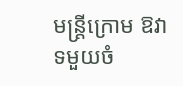មន្ដ្រីក្រោម ឱវាទមួយចំ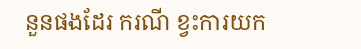នួនផងដែរ ករណី ខ្វះការយក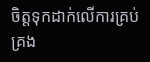ចិត្តទុកដាក់លើការគ្រប់គ្រង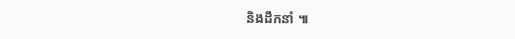និងដឹកនាំ ៕